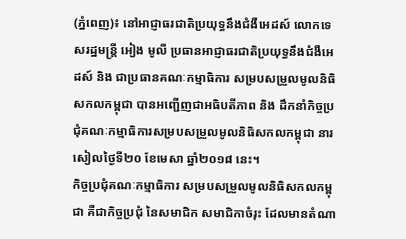(ភ្នំពេញ)៖ នៅអាជ្ញាធរជាតិប្រយុទ្ធនឹងជំងឺអេដស៍ លោកទេសរដ្ឋមន្រ្តី អៀង មូលី ប្រធានអាជ្ញាធរជាតិប្រយុទ្ធនឹងជំងឺអេដស៍ និង ជាប្រធានគណៈកម្មាធិការ សម្របសម្រួលមូលនិធិសកលកម្ពុជា បានអញ្ជើញជាអធិបតីភាព និង ដឹកនាំកិច្ចប្រជុំគណៈកម្មាធិការសម្របសម្រួលមូលនិធិសកលកម្ពុជា នារសៀលថ្ងៃទី២០ ខែមេសា ឆ្នាំ២០១៨ នេះ។
កិច្ចប្រជុំគណៈកម្មាធិការ សម្របសម្រួលមូលនិធិសកលកម្ពុជា គឺជាកិច្ចប្រជុំ នៃសមាជិក សមាជិកាចំរុះ ដែលមានតំណា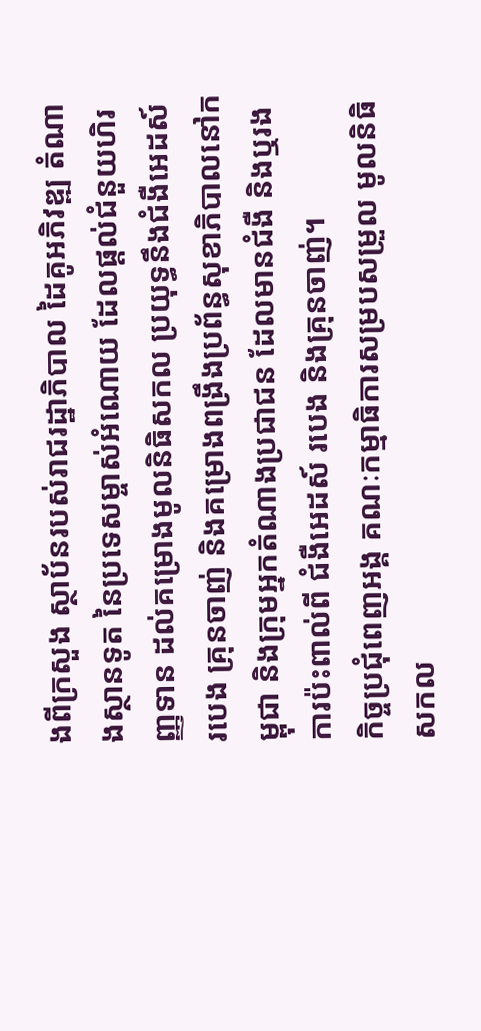ងពីក្រសួង ស្ថាប័នរបស់រាជរដ្ឋាភិបាល ដៃគូអភិវឌ្ឍ តំណាងស្ថានទូត នៃប្រទេសម្ចាស់អំណោយ ដែលផ្តល់ជំនួយហិរញ្ញទាន ដល់គម្រោងមូលនិធិសកល ប្រយុទ្ធនឹងជំងឺអេដស៍ របេង គ្រុនចាញ់ និងគម្រោងពង្រឹងប្រព័ន្ធសុខាភិបាលនៅកម្ពុជា និងក្រុមអ្នកតំណាងប្រជាជន ដែលមានជំងឺ និងឬរងការប៉ះពាល់ពី ជំងឺអេដស៍ របេង និងគ្រុនចាញ់។
កិច្ចប្រជុំពេញអង្គ គណៈកម្មាធិការសម្របសម្រួល មូលនិធិសកល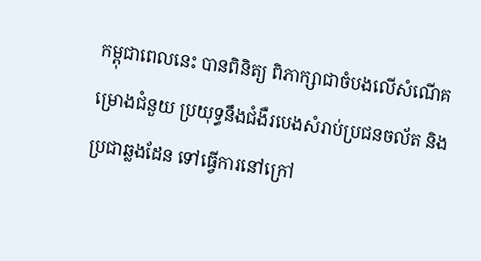កម្ពុជាពេលនេះ បានពិនិត្យ ពិភាក្សាជាចំបងលើសំណើគម្រោងជំនួយ ប្រយុទ្ធនឹងជំងឺរបេងសំរាប់ប្រជនចល័ត និងប្រជាឆ្លងដែន ទៅធ្វើការនៅក្រៅ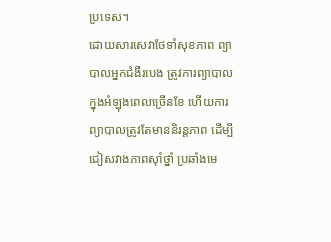ប្រទេស។
ដោយសារសេវាថែទាំសុខភាព ព្យាបាលអ្នកជំងឺរបេង ត្រូវការព្យាបាលក្នុងអំឡុងពេលច្រើនខែ ហើយការព្យាបាលត្រូវតែមាននិរន្តភាព ដើម្បីជៀសវាងភាពស៊ាំថ្នាំ ប្រឆាំងមេ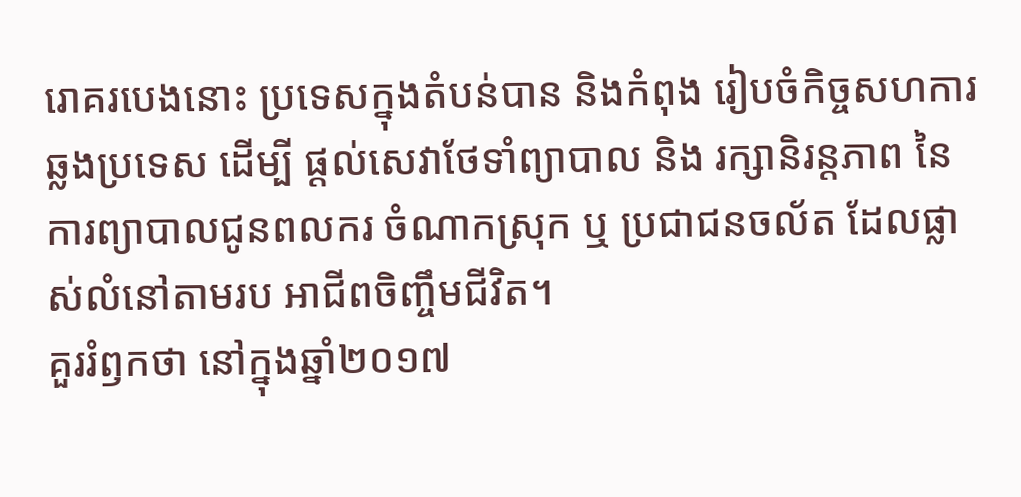រោគរបេងនោះ ប្រទេសក្នុងតំបន់បាន និងកំពុង រៀបចំកិច្ចសហការឆ្លងប្រទេស ដើម្បី ផ្តល់សេវាថែទាំព្យាបាល និង រក្សានិរន្តភាព នៃការព្យាបាលជូនពលករ ចំណាកស្រុក ឬ ប្រជាជនចល័ត ដែលផ្លាស់លំនៅតាមរប អាជីពចិញ្ចឹមជីវិត។
គួររំឭកថា នៅក្នុងឆ្នាំ២០១៧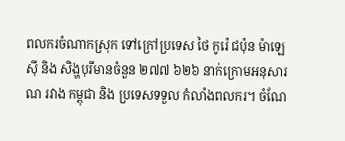ពលករចំណាកស្រុក ទៅក្រៅប្រទេស ថៃ កូរ៉េ ជប៉ុន ម៉ាឡេស៊ី និង សិង្ហបុរីមានចំនួន ២៧៧ ៦២៦ នាក់ក្រោមអនុសារណ រវាង កម្ពុជា និង ប្រទេសទទួល កំលាំងពលករ។ ចំណែ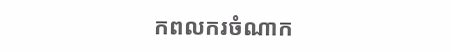កពលករចំណាក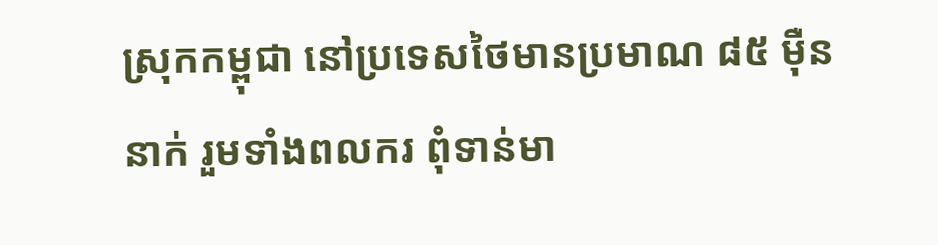ស្រុកកម្ពុជា នៅប្រទេសថៃមានប្រមាណ ៨៥ ម៉ឺន នាក់ រួមទាំងពលករ ពុំទាន់មា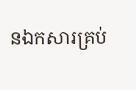នឯកសារគ្រប់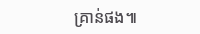គ្រាន់ផង៕